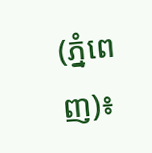(ភ្នំពេញ)៖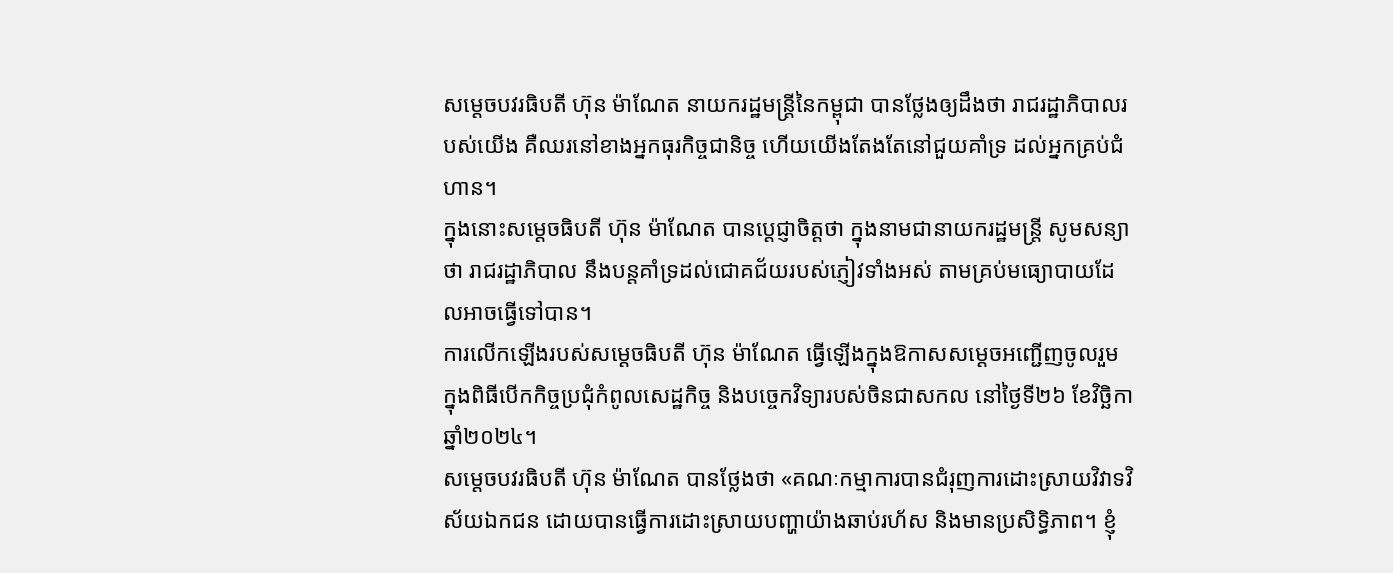សម្ដេចបវរធិបតី ហ៊ុន ម៉ាណែត នាយករដ្ឋមន្ត្រីនៃកម្ពុជា បានថ្លែងឲ្យដឹងថា រាជរដ្ឋាភិបាលរបស់យើង គឺឈរនៅខាងអ្នកធុរកិច្ចជានិច្ច ហើយយើងតែងតែនៅជួយគាំទ្រ ដល់អ្នកគ្រប់ជំហាន។
ក្នុងនោះសម្តេចធិបតី ហ៊ុន ម៉ាណែត បានប្តេជ្ញាចិត្តថា ក្នុងនាមជានាយករដ្ឋមន្ត្រី សូមសន្យាថា រាជរដ្ឋាភិបាល នឹងបន្តគាំទ្រដល់ជោគជ័យរបស់ភ្ញៀវទាំងអស់ តាមគ្រប់មធ្យោបាយដែលអាចធ្វើទៅបាន។
ការលើកឡើងរបស់សម្ដេចធិបតី ហ៊ុន ម៉ាណែត ធ្វើឡើងក្នុងឱកាសសម្ដេចអញ្ជើញចូលរួម ក្នុងពិធីបើកកិច្ចប្រជុំកំពូលសេដ្ឋកិច្ច និងបច្ចេកវិទ្យារបស់ចិនជាសកល នៅថ្ងៃទី២៦ ខែវិច្ឆិកា ឆ្នាំ២០២៤។
សម្ដេចបវរធិបតី ហ៊ុន ម៉ាណែត បានថ្លែងថា «គណៈកម្មាការបានជំរុញការដោះស្រាយវិវាទវិស័យឯកជន ដោយបានធ្វើការដោះស្រាយបញ្ហាយ៉ាងឆាប់រហ័ស និងមានប្រសិទ្ធិភាព។ ខ្ញុំ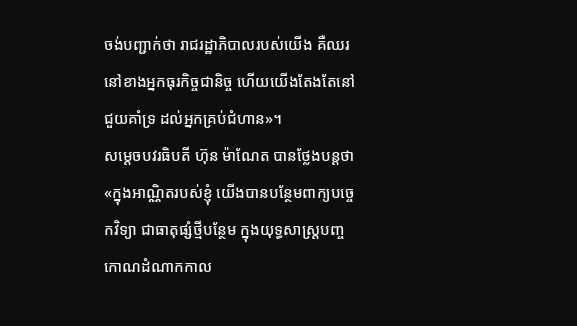ចង់បញ្ជាក់ថា រាជរដ្ឋាភិបាលរបស់យើង គឺឈរនៅខាងអ្នកធុរកិច្ចជានិច្ច ហើយយើងតែងតែនៅជួយគាំទ្រ ដល់អ្នកគ្រប់ជំហាន»។
សម្ដេចបវរធិបតី ហ៊ុន ម៉ាណែត បានថ្លែងបន្ដថា «ក្នុងអាណ្ណិតរបស់ខ្ញុំ យើងបានបន្ថែមពាក្យបច្ចេកវិទ្យា ជាធាតុផ្សំថ្មីបន្ថែម ក្នុងយុទ្ធសាស្ត្របញ្ចកោណដំណាកកាល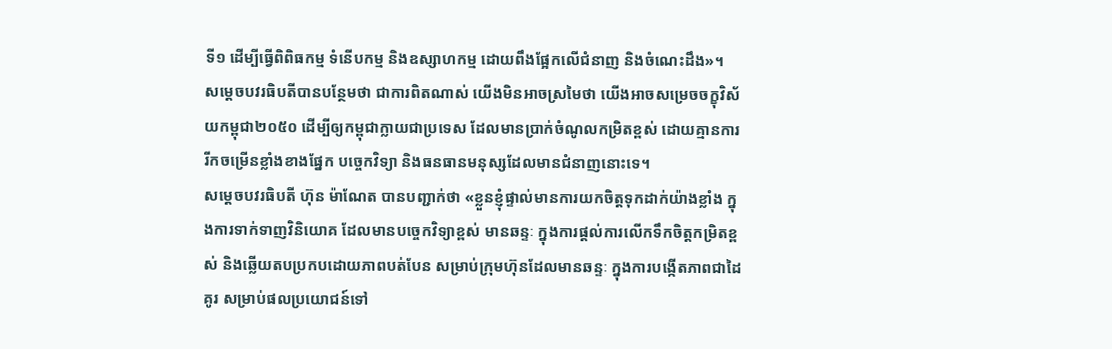ទី១ ដើម្បីធ្វើពិពិធកម្ម ទំនើបកម្ម និងឧស្សាហកម្ម ដោយពឹងផ្អែកលើជំនាញ និងចំណេះដឹង»។
សម្ដេចបវរធិបតីបានបន្ថែមថា ជាការពិតណាស់ យើងមិនអាចស្រមៃថា យើងអាចសម្រេចចក្ខុវិស័យកម្ពុជា២០៥០ ដើម្បីឲ្យកម្ពុជាក្លាយជាប្រទេស ដែលមានប្រាក់ចំណូលកម្រិតខ្ពស់ ដោយគ្មានការរីកចម្រើនខ្លាំងខាងផ្នែក បច្ចេកវិទ្យា និងធនធានមនុស្សដែលមានជំនាញនោះទេ។
សម្ដេចបវរធិបតី ហ៊ុន ម៉ាណែត បានបញ្ជាក់ថា «ខ្លួនខ្ញុំផ្ទាល់មានការយកចិត្តទុកដាក់យ៉ាងខ្លាំង ក្នុងការទាក់ទាញវិនិយោគ ដែលមានបច្ចេកវិទ្យាខ្ពស់ មានឆន្ទៈ ក្នុងការផ្ដល់ការលើកទឹកចិត្តកម្រិតខ្ពស់ និងឆ្លើយតបប្រកបដោយភាពបត់បែន សម្រាប់ក្រុមហ៊ុនដែលមានឆន្ទៈ ក្នុងការបង្កើតភាពជាដៃគូរ សម្រាប់ផលប្រយោជន៍ទៅ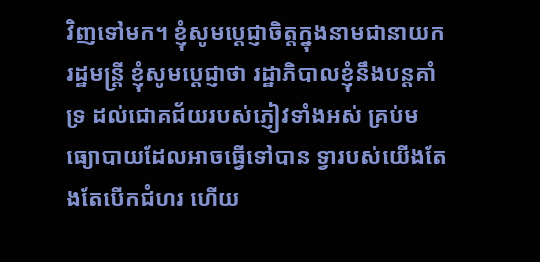វិញទៅមក។ ខ្ញុំសូមប្ដេជ្ញាចិត្តក្នុងនាមជានាយករដ្ឋមន្រ្ដី ខ្ញុំសូមប្ដេជ្ញាថា រដ្ឋាភិបាលខ្ញុំនឹងបន្ដគាំទ្រ ដល់ជោគជ័យរបស់ភ្ញៀវទាំងអស់ គ្រប់មធ្យោបាយដែលអាចធ្វើទៅបាន ទ្វារបស់យើងតែងតែបើកជំហរ ហើយ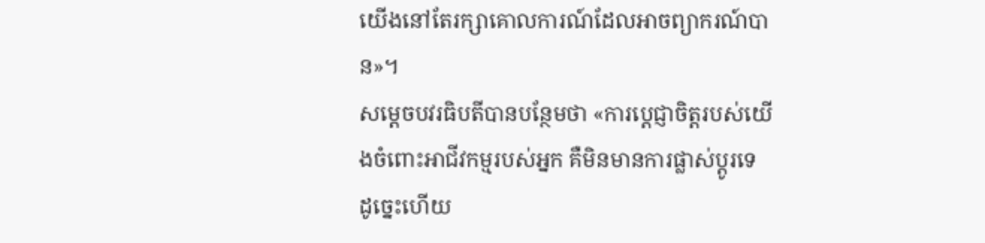យើងនៅតែរក្សាគោលការណ៍ដែលអាចព្យាករណ៍បាន»។
សម្ដេចបវរធិបតីបានបន្ថែមថា «ការប្ដេជ្ញាចិត្តរបស់យើងចំពោះអាជីវកម្មរបស់អ្នក គឺមិនមានការផ្លាស់ប្ដូរទេ ដូច្នេះហើយ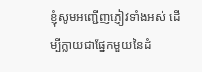ខ្ញុំសូមអញ្ជើញភ្ញៀវទាំងអស់ ដើម្បីក្លាយជាផ្នែកមួយនៃដំ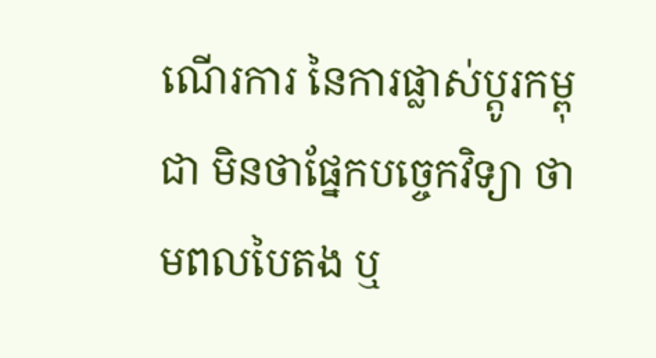ណើរការ នៃការផ្លាស់ប្ដូរកម្ពុជា មិនថាផ្នែកបច្ចេកវិទ្យា ថាមពលបៃតង ឬ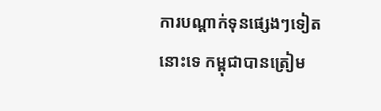ការបណ្ដាក់ទុនផ្សេងៗទៀតនោះទេ កម្ពុជាបានត្រៀម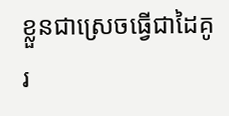ខ្លួនជាស្រេចធ្វើជាដៃគូរ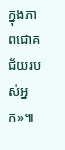ក្នុងភាពជោគជ័យរបស់អ្នក»៕